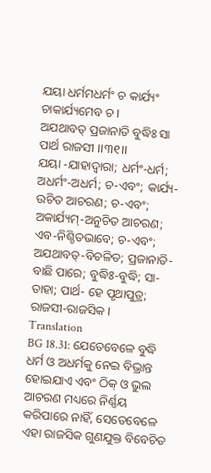ଯୟା ଧର୍ମମଧର୍ମଂ ଚ କାର୍ଯ୍ୟଂ ଚାକାର୍ଯ୍ୟମେବ ଚ ।
ଅଯଥାବତ୍ ପ୍ରଜାନାତି ବୁଦ୍ଧିଃ ସା ପାର୍ଥ ରାଜସୀ ।।୩୧।।
ଯୟା -ଯାହାଦ୍ୱାରା; ଧର୍ମଂ-ଧର୍ମ; ଅଧର୍ମଂ-ଅଧର୍ମ; ଚ-ଏବଂ; କାର୍ଯ୍ୟ-ଉଚିତ ଆଚରଣ; ଚ-ଏବଂ; ଅକାର୍ଯ୍ୟମ୍-ଅନୁଚିତ ଆଚରଣ; ଏବ-ନିଶ୍ଚିତଭାବେ; ଚ-ଏବଂ; ଅଯଥାବତ୍-ବିଚଳିତ; ପ୍ରଜାନାତି-ବାଛି ପାରେ; ବୁଦ୍ଧିଃ-ବୁଦ୍ଧି; ସା- ତାହା; ପାର୍ଥ- ହେ ପୃଥାପୁତ୍ର; ରାଜସୀ-ରାଜସିକ ।
Translation
BG 18.31: ଯେତେବେଳେ ବୁଦ୍ଧି ଧର୍ମ ଓ ଅଧର୍ମକୁ ନେଇ ବିଭ୍ରାନ୍ତ ହୋଇଯାଏ ଏବଂ ଠିକ୍ ଓ ଭୁଲ ଆଚରଣ ମଧ୍ୟରେ ନିର୍ଣ୍ଣୟ କରିପାରେ ନାହିଁ, ସେତେବେଳେ ଏହା ରାଜସିକ ଗୁଣଯୁକ୍ତ ବିବେଚିତ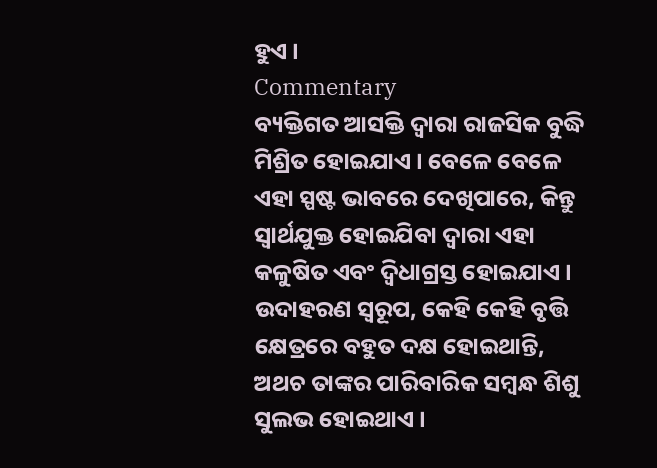ହୁଏ ।
Commentary
ବ୍ୟକ୍ତିଗତ ଆସକ୍ତି ଦ୍ୱାରା ରାଜସିକ ବୁଦ୍ଧି ମିଶ୍ରିତ ହୋଇଯାଏ । ବେଳେ ବେଳେ ଏହା ସ୍ପଷ୍ଟ ଭାବରେ ଦେଖିପାରେ, କିନ୍ତୁ ସ୍ୱାର୍ଥଯୁକ୍ତ ହୋଇଯିବା ଦ୍ୱାରା ଏହା କଳୁଷିତ ଏବଂ ଦ୍ୱିଧାଗ୍ରସ୍ତ ହୋଇଯାଏ । ଉଦାହରଣ ସ୍ୱରୂପ, କେହି କେହି ବୃତ୍ତି କ୍ଷେତ୍ରରେ ବହୁତ ଦକ୍ଷ ହୋଇଥାନ୍ତି, ଅଥଚ ତାଙ୍କର ପାରିବାରିକ ସମ୍ବନ୍ଧ ଶିଶୁ ସୁଲଭ ହୋଇଥାଏ ।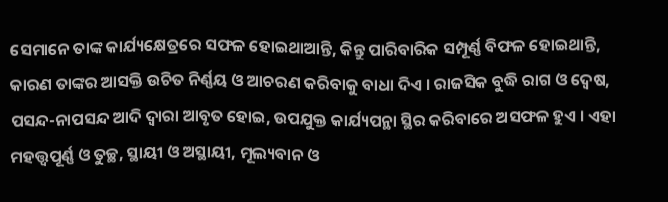ସେମାନେ ତାଙ୍କ କାର୍ଯ୍ୟକ୍ଷେତ୍ରରେ ସଫଳ ହୋଇଥାଆନ୍ତି, କିନ୍ତୁ ପାରିବାରିକ ସମ୍ପୂର୍ଣ୍ଣ ବିଫଳ ହୋଇଥାନ୍ତି, କାରଣ ତାଙ୍କର ଆସକ୍ତି ଉଚିତ ନିର୍ଣ୍ଣୟ ଓ ଆଚରଣ କରିବାକୁ ବାଧା ଦିଏ । ରାଜସିକ ବୁଦ୍ଧି ରାଗ ଓ ଦ୍ୱେଷ, ପସନ୍ଦ-ନାପସନ୍ଦ ଆଦି ଦ୍ୱାରା ଆବୃତ ହୋଇ, ଉପଯୁକ୍ତ କାର୍ଯ୍ୟପନ୍ଥା ସ୍ଥିର କରିବାରେ ଅସଫଳ ହୁଏ । ଏହା ମହତ୍ତ୍ୱପୂର୍ଣ୍ଣ ଓ ତୁଚ୍ଛ, ସ୍ଥାୟୀ ଓ ଅସ୍ଥାୟୀ, ମୂଲ୍ୟବାନ ଓ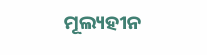ମୂଲ୍ୟହୀନ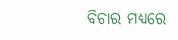ବିଚାର ମଧ୍ୟରେ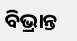ବିଭ୍ରାନ୍ତ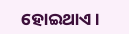ହୋଇଥାଏ ।